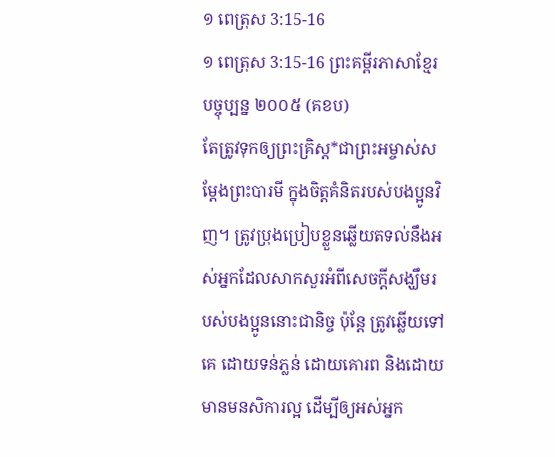១ ពេត្រុស 3:15-16
១ ពេត្រុស 3:15-16 ព្រះគម្ពីរភាសាខ្មែរបច្ចុប្បន្ន ២០០៥ (គខប)
តែត្រូវទុកឲ្យព្រះគ្រិស្ត*ជាព្រះអម្ចាស់សម្តែងព្រះបារមី ក្នុងចិត្តគំនិតរបស់បងប្អូនវិញ។ ត្រូវប្រុងប្រៀបខ្លួនឆ្លើយតទល់នឹងអស់អ្នកដែលសាកសួរអំពីសេចក្ដីសង្ឃឹមរបស់បងប្អូននោះជានិច្ច ប៉ុន្តែ ត្រូវឆ្លើយទៅគេ ដោយទន់ភ្លន់ ដោយគោរព និងដោយមានមនសិការល្អ ដើម្បីឲ្យអស់អ្នក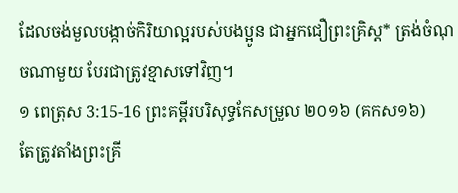ដែលចង់មួលបង្កាច់កិរិយាល្អរបស់បងប្អូន ជាអ្នកជឿព្រះគ្រិស្ត* ត្រង់ចំណុចណាមួយ បែរជាត្រូវខ្មាសទៅវិញ។
១ ពេត្រុស 3:15-16 ព្រះគម្ពីរបរិសុទ្ធកែសម្រួល ២០១៦ (គកស១៦)
តែត្រូវតាំងព្រះគ្រី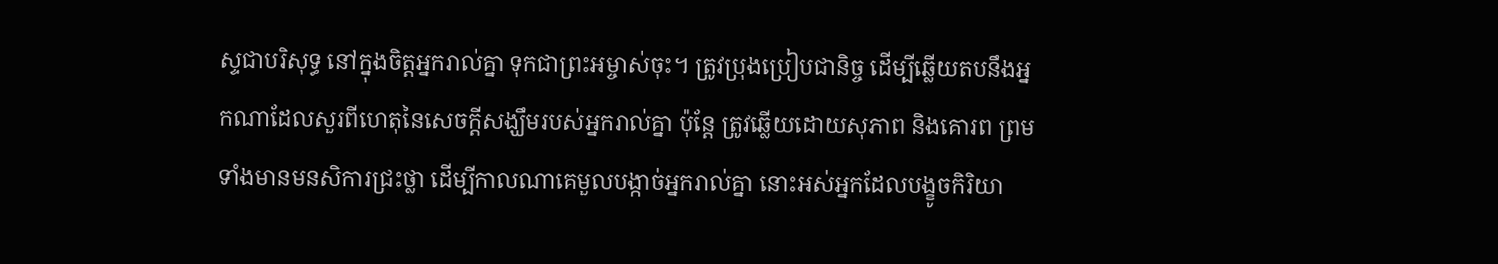ស្ទជាបរិសុទ្ធ នៅក្នុងចិត្តអ្នករាល់គ្នា ទុកជាព្រះអម្ចាស់ចុះ។ ត្រូវប្រុងប្រៀបជានិច្ច ដើម្បីឆ្លើយតបនឹងអ្នកណាដែលសួរពីហេតុនៃសេចក្តីសង្ឃឹមរបស់អ្នករាល់គ្នា ប៉ុន្តែ ត្រូវឆ្លើយដោយសុភាព និងគោរព ព្រមទាំងមានមនសិការជ្រះថ្លា ដើម្បីកាលណាគេមួលបង្កាច់អ្នករាល់គ្នា នោះអស់អ្នកដែលបង្ខូចកិរិយា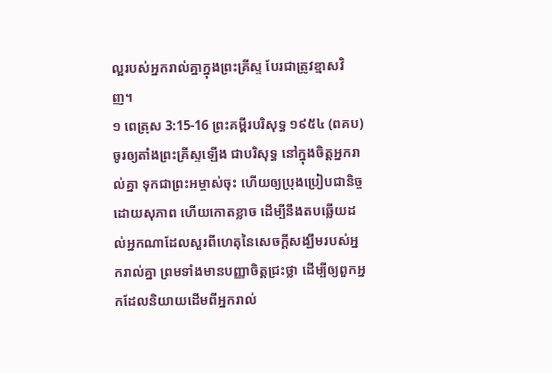ល្អរបស់អ្នករាល់គ្នាក្នុងព្រះគ្រីស្ទ បែរជាត្រូវខ្មាសវិញ។
១ ពេត្រុស 3:15-16 ព្រះគម្ពីរបរិសុទ្ធ ១៩៥៤ (ពគប)
ចូរឲ្យតាំងព្រះគ្រីស្ទឡើង ជាបរិសុទ្ធ នៅក្នុងចិត្តអ្នករាល់គ្នា ទុកជាព្រះអម្ចាស់ចុះ ហើយឲ្យប្រុងប្រៀបជានិច្ច ដោយសុភាព ហើយកោតខ្លាច ដើម្បីនឹងតបឆ្លើយដល់អ្នកណាដែលសួរពីហេតុនៃសេចក្ដីសង្ឃឹមរបស់អ្នករាល់គ្នា ព្រមទាំងមានបញ្ញាចិត្តជ្រះថ្លា ដើម្បីឲ្យពួកអ្នកដែលនិយាយដើមពីអ្នករាល់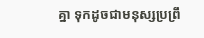គ្នា ទុកដូចជាមនុស្សប្រព្រឹ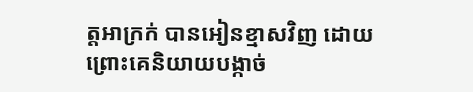ត្តអាក្រក់ បានអៀនខ្មាសវិញ ដោយព្រោះគេនិយាយបង្កាច់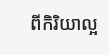ពីកិរិយាល្អ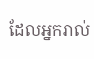ដែលអ្នករាល់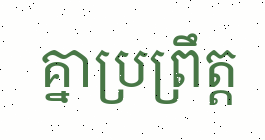គ្នាប្រព្រឹត្ត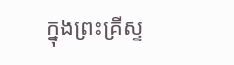ក្នុងព្រះគ្រីស្ទ